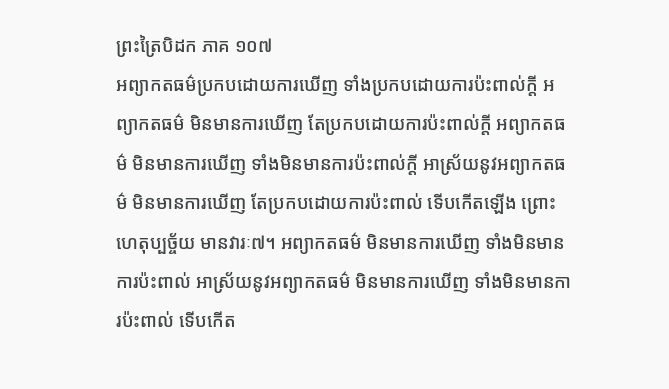ព្រះត្រៃបិដក ភាគ ១០៧
អព្យាកតធម៌ប្រកបដោយការឃើញ ទាំងប្រកបដោយការប៉ះពាល់ក្តី អព្យាកតធម៌ មិនមានការឃើញ តែប្រកបដោយការប៉ះពាល់ក្តី អព្យាកតធម៌ មិនមានការឃើញ ទាំងមិនមានការប៉ះពាល់ក្តី អាស្រ័យនូវអព្យាកតធម៌ មិនមានការឃើញ តែប្រកបដោយការប៉ះពាល់ ទើបកើតឡើង ព្រោះហេតុប្បច្ច័យ មានវារៈ៧។ អព្យាកតធម៌ មិនមានការឃើញ ទាំងមិនមានការប៉ះពាល់ អាស្រ័យនូវអព្យាកតធម៌ មិនមានការឃើញ ទាំងមិនមានការប៉ះពាល់ ទើបកើត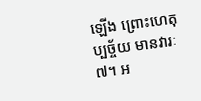ឡើង ព្រោះហេតុប្បច្ច័យ មានវារៈ៧។ អ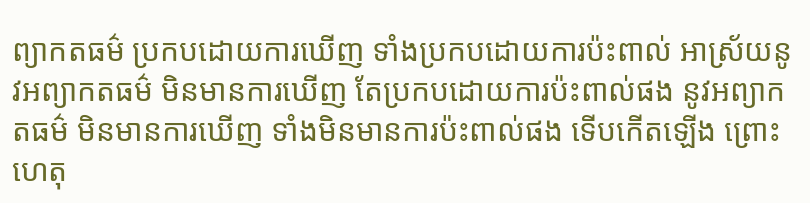ព្យាកតធម៌ ប្រកបដោយការឃើញ ទាំងប្រកបដោយការប៉ះពាល់ អាស្រ័យនូវអព្យាកតធម៌ មិនមានការឃើញ តែប្រកបដោយការប៉ះពាល់ផង នូវអព្យាកតធម៌ មិនមានការឃើញ ទាំងមិនមានការប៉ះពាល់ផង ទើបកើតឡើង ព្រោះហេតុ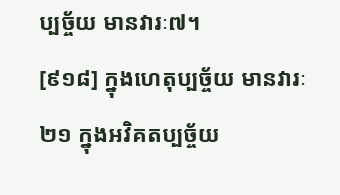ប្បច្ច័យ មានវារៈ៧។
[៩១៨] ក្នុងហេតុប្បច្ច័យ មានវារៈ២១ ក្នុងអវិគតប្បច្ច័យ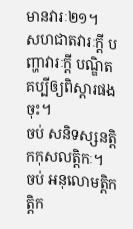មានវារៈ២១។
សហជាតវារៈក្តី បញ្ហាវារៈក្តី បណ្ឌិតគប្បីឲ្យពិស្តារផងចុះ។
ចប់ សនិទស្សនត្តិកកុសលត្តិកៈ។
ចប់ អនុលោមត្តិកត្តិក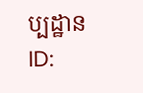ប្បដ្ឋាន
ID: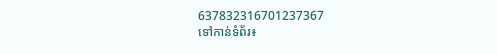637832316701237367
ទៅកាន់ទំព័រ៖